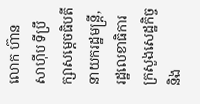លោក ហ៊ាន សាហ៊ីប ទីប្រឹក្សាសម្តេចធិបតីនាយករដ្ឋមន្រ្តី, រដ្ឋលេខាធិការក្រសួងសេដ្ឋកិច្ច និង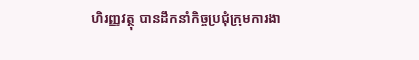ហិរញ្ញវត្ថុ បានដឹកនាំកិច្ចប្រជុំក្រុមការងា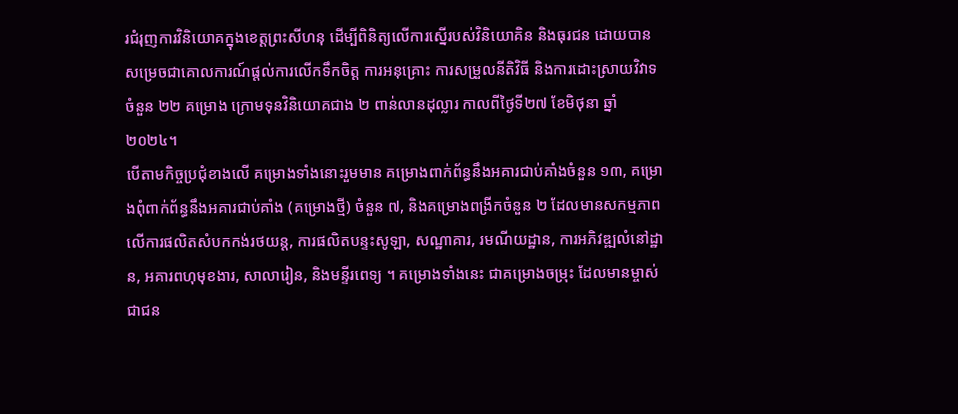រជំរុញការវិនិយោគក្នុងខេត្តព្រះសីហនុ ដើម្បីពិនិត្យលើការស្នើរបស់វិនិយោគិន និងធុរជន ដោយបានសម្រេចជាគោលការណ៍ផ្តល់ការលើកទឹកចិត្ត ការអនុគ្រោះ ការសម្រួលនីតិវិធី និងការដោះស្រាយវិវាទចំនួន ២២ គម្រោង ក្រោមទុនវិនិយោគជាង ២ ពាន់លានដុល្លារ កាលពីថ្ងៃទី២៧ ខែមិថុនា ឆ្នាំ២០២៤។
បើតាមកិច្ចប្រជុំខាងលើ គម្រោងទាំងនោះរួមមាន គម្រោងពាក់ព័ន្ធនឹងអគារជាប់គាំងចំនួន ១៣, គម្រោងពុំពាក់ព័ន្ធនឹងអគារជាប់គាំង (គម្រោងថ្មី) ចំនួន ៧, និងគម្រោងពង្រីកចំនួន ២ ដែលមានសកម្មភាពលើការផលិតសំបកកង់រថយន្ត, ការផលិតបន្ទះសូឡា, សណ្ឋាគារ, រមណីយដ្ឋាន, ការអភិវឌ្ឍលំនៅដ្ឋាន, អគារពហុមុខងារ, សាលារៀន, និងមន្ទីរពេទ្យ ។ គម្រោងទាំងនេះ ជាគម្រោងចម្រុះ ដែលមានម្ចាស់ជាជន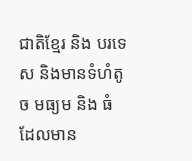ជាតិខ្មែរ និង បរទេស និងមានទំហំតូច មធ្យម និង ធំ ដែលមាន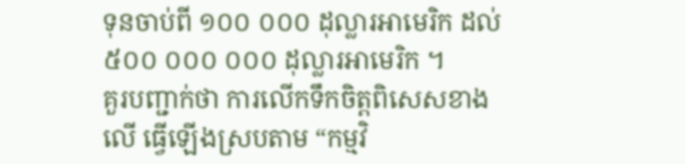ទុនចាប់ពី ១០០ ០០០ ដុល្លារអាមេរិក ដល់ ៥០០ ០០០ ០០០ ដុល្លារអាមេរិក ។
គួរបញ្ជាក់ថា ការលើកទឹកចិត្តពិសេសខាងលើ ធ្វើឡើងស្របតាម “កម្មវិ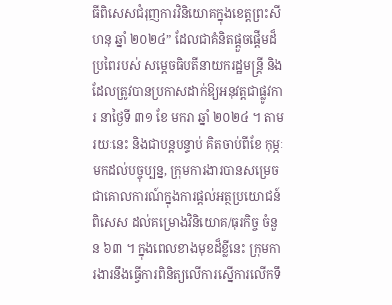ធីពិសេសជំរុញការវិនិយោគក្នុងខេត្តព្រះសីហនុ ឆ្នាំ ២០២៤” ដែលជាគំនិតផ្តួចផ្តើមដ៏ប្រពៃរបស់ សម្តេចធិបតីនាយករដ្ឋមន្ត្រី និងដែលត្រូវបានប្រកាសដាក់ឱ្យអនុវត្តជាផ្លូវការ នាថ្ងៃទី ៣១ ខែ មករា ឆ្នាំ ២០២៤ ។ តាមរយៈនេះ និងជាបន្តបន្ទាប់ គិតចាប់ពីខែ កុម្ភៈ មកដល់បច្ចុប្បន្ន, ក្រុមការងារបានសម្រេចជាគោលការណ៍ក្នុងការផ្តល់អត្ថប្រយោជន៍ពិសេស ដល់គម្រោងវិនិយោគ/ធុរកិច្ច ចំនួន ៦៣ ។ ក្នុងពេលខាងមុខដ៏ខ្លីនេះ ក្រុមការងារនឹងធ្វើការពិនិត្យលើការស្នើការលើកទឹ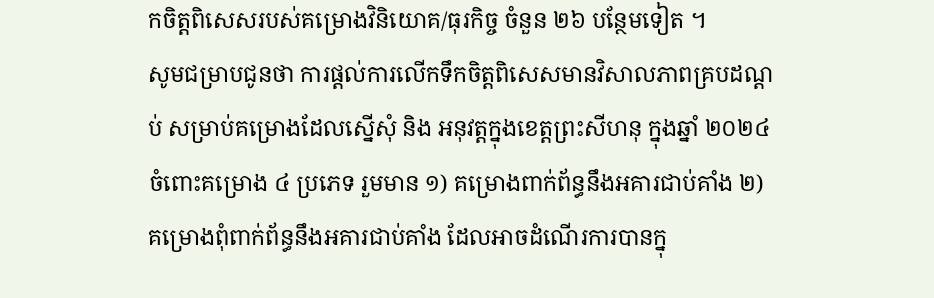កចិត្តពិសេសរបស់គម្រោងវិនិយោគ/ធុរកិច្ច ចំនួន ២៦ បន្ថែមទៀត ។
សូមជម្រាបជូនថា ការផ្តល់ការលើកទឹកចិត្តពិសេសមានវិសាលភាពគ្របដណ្តប់ សម្រាប់គម្រោងដែលស្នើសុំ និង អនុវត្តក្នុងខេត្តព្រះសីហនុ ក្នុងឆ្នាំ ២០២៤ ចំពោះគម្រោង ៤ ប្រភេទ រួមមាន ១) គម្រោងពាក់ព័ន្ធនឹងអគារជាប់គាំង ២) គម្រោងពុំពាក់ព័ន្ធនឹងអគារជាប់គាំង ដែលអាចដំណើរការបានក្នុ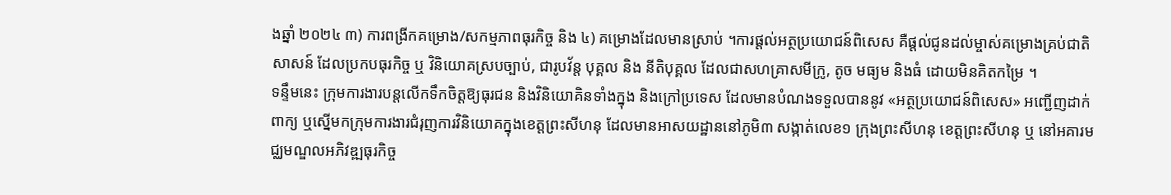ងឆ្នាំ ២០២៤ ៣) ការពង្រីកគម្រោង/សកម្មភាពធុរកិច្ច និង ៤) គម្រោងដែលមានស្រាប់ ។ការផ្តល់អត្ថប្រយោជន៍ពិសេស គឺផ្តល់ជូនដល់ម្ចាស់គម្រោងគ្រប់ជាតិសាសន៍ ដែលប្រកបធុរកិច្ច ឬ វិនិយោគស្របច្បាប់, ជារូបវ័ន្ត បុគ្គល និង នីតិបុគ្គល ដែលជាសហគ្រាសមីក្រូ, តូច មធ្យម និងធំ ដោយមិនគិតកម្រៃ ។
ទន្ទឹមនេះ ក្រុមការងារបន្តលើកទឹកចិត្តឱ្យធុរជន និងវិនិយោគិនទាំងក្នុង និងក្រៅប្រទេស ដែលមានបំណងទទួលបាននូវ «អត្ថប្រយោជន៍ពិសេស» អញ្ជើញដាក់ពាក្យ ឬស្នើមកក្រុមការងារជំរុញការវិនិយោគក្នុងខេត្តព្រះសីហនុ ដែលមានអាសយដ្ឋាននៅភូមិ៣ សង្កាត់លេខ១ ក្រុងព្រះសីហនុ ខេត្តព្រះសីហនុ ឬ នៅអគារមជ្ឈមណ្ឌលអភិវឌ្ឍធុរកិច្ច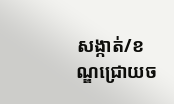សង្កាត់/ខណ្ឌជ្រោយច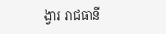ង្វារ រាជធានី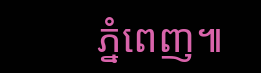ភ្នំពេញ៕